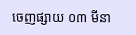ចេញផ្សាយ ០៣ មីនា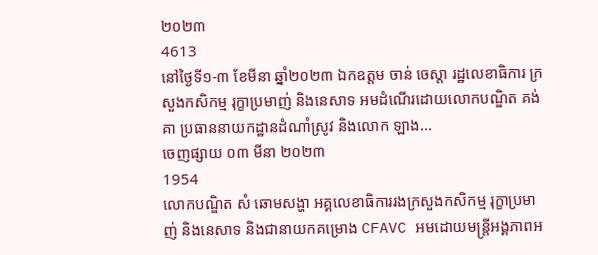២០២៣
4613
នៅថ្ងៃទី១-៣ ខែមីនា ឆ្នាំ២០២៣ ឯកឧត្តម ចាន់ ចេស្ដា រដ្ឋលេខាធិការ ក្រសួងកសិកម្ម រុក្ខាប្រមាញ់ និងនេសាទ អមដំណើរដោយលោកបណ្ឌិត គង់ គា ប្រធាននាយកដ្ឋានដំណាំស្រូវ និងលោក ឡាង...
ចេញផ្សាយ ០៣ មីនា ២០២៣
1954
លោកបណ្ឌិត សំ ឆោមសង្ហា អគ្គលេខាធិការរងក្រសួងកសិកម្ម រុក្ខាប្រមាញ់ និងនេសាទ និងជានាយកគម្រោង CFAVC អមដោយមន្ត្រីអង្គភាពអ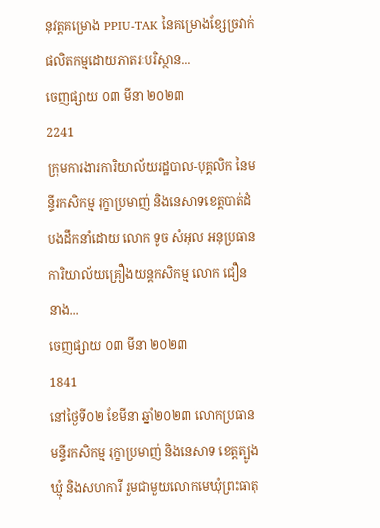នុវត្តគម្រោង PPIU-TAK នៃគម្រោងខ្សែច្រវាក់ផលិតកម្មដោយភាតរៈបរិស្ថាន...
ចេញផ្សាយ ០៣ មីនា ២០២៣
2241
ក្រុមការងារការិយាល័យរដ្ឋបាល-បុគ្គលិក នៃមន្ទីរកសិកម្ម រុក្ខាប្រមាញ់ និងនេសាទខេត្តបាត់ដំបងដឹកនាំដោយ លោក ទូច សំអុល អនុប្រធានការិយាល័យគ្រឿងយន្តកសិកម្ម លោក ជឿន នាង...
ចេញផ្សាយ ០៣ មីនា ២០២៣
1841
នៅថ្ងៃទី០២ ខែមីនា ឆ្នាំ២០២៣ លោកប្រធានមន្ទីរកសិកម្ម រុក្ខាប្រមាញ់ និងនេសាទ ខេត្តត្បូងឃ្មុំ និងសហការី រួមជាមួយលោកមេឃុំព្រះធាតុ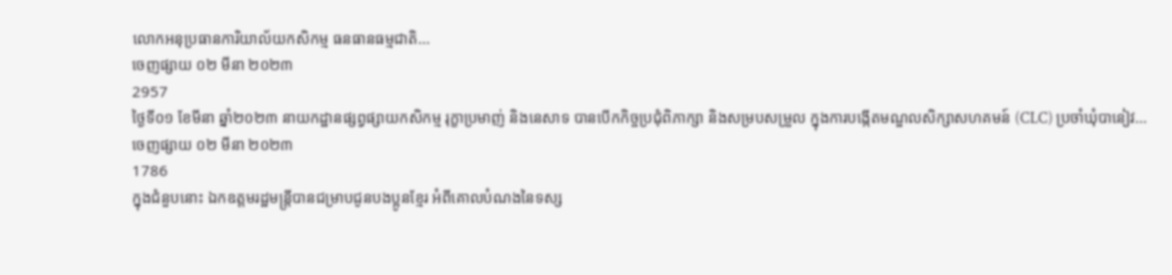លោកអនុប្រធានការិយាល័យកសិកម្ម ធនធានធម្មជាតិ...
ចេញផ្សាយ ០២ មីនា ២០២៣
2957
ថ្ងៃទី០១ ខែមីនា ឆ្នាំ២០២៣ នាយកដ្ឋានផ្សព្វផ្សាយកសិកម្ម រុក្ខាប្រមាញ់ និងនេសាទ បានបើកកិច្ចប្រជុំពិភាក្សា និងសម្របសម្រួល ក្នុងការបង្កើតមណ្ឌលសិក្សាសហគមន៍ (CLC) ប្រចាំឃុំបានៀវ...
ចេញផ្សាយ ០២ មីនា ២០២៣
1786
ក្នុងជំនួបនោះ ឯកឧត្តមរដ្ឋមន្ត្រីបានជម្រាបជូនបងប្អូនខ្មែរ អំពីគោលបំណងនៃទស្ស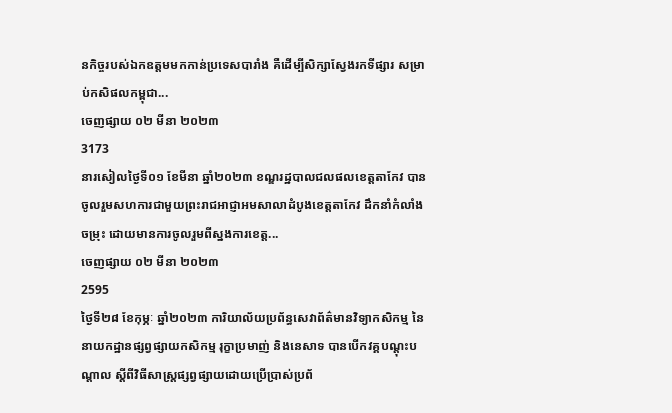នកិច្ចរបស់ឯកឧត្តមមកកាន់ប្រទេសបារាំង គឺដើម្បីសិក្សាស្វែងរកទីផ្សារ សម្រាប់កសិផលកម្ពុជា...
ចេញផ្សាយ ០២ មីនា ២០២៣
3173
នារសៀលថ្ងៃទី០១ ខែមីនា ឆ្នាំ២០២៣ ខណ្ឌរដ្ឋបាលជលផលខេត្តតាកែវ បានចូលរួមសហការជាមួយព្រះរាជអាជ្ញាអមសាលាដំបូងខេត្តតាកែវ ដឹកនាំកំលាំងចម្រុះ ដោយមានការចូលរួមពីស្នងការខេត្ត...
ចេញផ្សាយ ០២ មីនា ២០២៣
2595
ថ្ងៃទី២៨ ខែកុម្ភៈ ឆ្នាំ២០២៣ ការិយាល័យប្រព័ន្ធសេវាព័ត៌មានវិទ្យាកសិកម្ម នៃនាយកដ្ឋានផ្សព្វផ្សាយកសិកម្ម រុក្ខាប្រមាញ់ និងនេសាទ បានបើកវគ្គបណ្តុះបណ្តាល ស្តីពីវិធីសាស្រ្តផ្សព្វផ្សាយដោយប្រើប្រាស់ប្រព័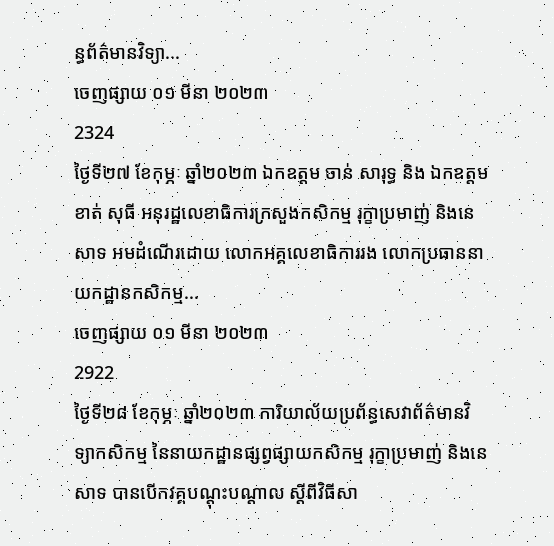ន្ធព័ត៌មានវិទ្យា...
ចេញផ្សាយ ០១ មីនា ២០២៣
2324
ថ្ងៃទី២៧ ខែកុម្ភៈ ឆ្នាំ២០២៣ ឯកឧត្តម ចាន់ សារុទ្ធ និង ឯកឧត្តម ខាត់ សុធី អនុរដ្ឋលេខាធិការក្រសួងកសិកម្ម រុក្ខាប្រមាញ់ និងនេសាទ អមដំណើរដោយ លោកអគ្គលេខាធិការរង លោកប្រធាននាយកដ្ឋានកសិកម្ម...
ចេញផ្សាយ ០១ មីនា ២០២៣
2922
ថ្ងៃទី២៨ ខែកុម្ភៈ ឆ្នាំ២០២៣ ការិយាល័យប្រព័ន្ធសេវាព័ត៌មានវិទ្យាកសិកម្ម នៃនាយកដ្ឋានផ្សព្វផ្សាយកសិកម្ម រុក្ខាប្រមាញ់ និងនេសាទ បានបើកវគ្គបណ្តុះបណ្តាល ស្តីពីវិធីសា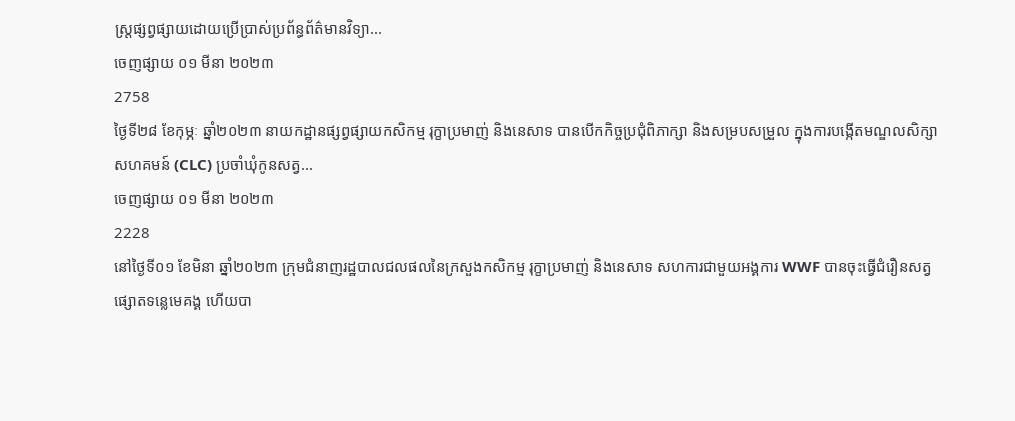ស្រ្តផ្សព្វផ្សាយដោយប្រើប្រាស់ប្រព័ន្ធព័ត៌មានវិទ្យា...
ចេញផ្សាយ ០១ មីនា ២០២៣
2758
ថ្ងៃទី២៨ ខែកុម្ភៈ ឆ្នាំ២០២៣ នាយកដ្ឋានផ្សព្វផ្សាយកសិកម្ម រុក្ខាប្រមាញ់ និងនេសាទ បានបើកកិច្ចប្រជុំពិភាក្សា និងសម្របសម្រួល ក្នុងការបង្កើតមណ្ឌលសិក្សាសហគមន៍ (CLC) ប្រចាំឃុំកូនសត្វ...
ចេញផ្សាយ ០១ មីនា ២០២៣
2228
នៅថ្ងៃទី០១ ខែមិនា ឆ្នាំ២០២៣ ក្រុមជំនាញរដ្ឋបាលជលផលនៃក្រសួងកសិកម្ម រុក្ខាប្រមាញ់ និងនេសាទ សហការជាមួយអង្គការ WWF បានចុះធ្វើជំរឿនសត្វផ្សោតទន្លេមេគង្គ ហើយបា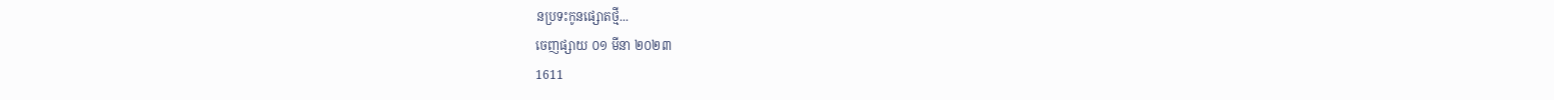នប្រទះកូនផ្សោតថ្មី...
ចេញផ្សាយ ០១ មីនា ២០២៣
1611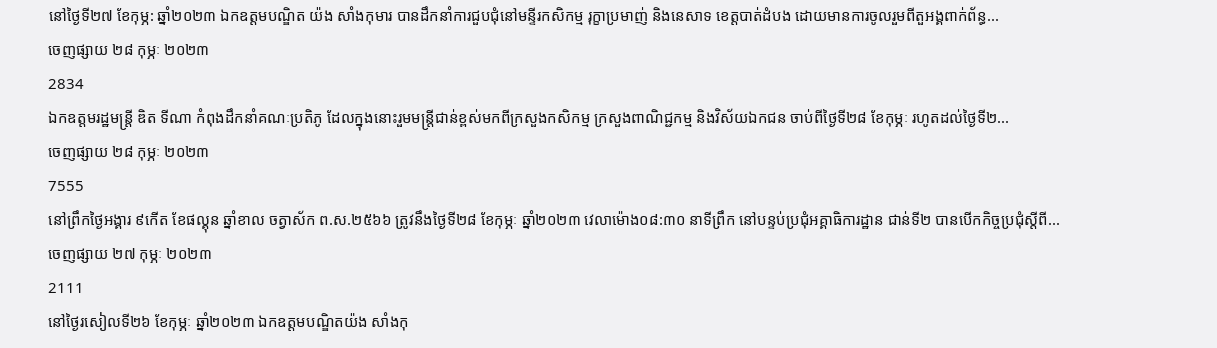នៅថ្ងៃទី២៧ ខែកុម្ភ: ឆ្នាំ២០២៣ ឯកឧត្តមបណ្ឌិត យ៉ង សាំងកុមារ បានដឹកនាំការជួបជុំនៅមន្ទីរកសិកម្ម រុក្ខាប្រមាញ់ និងនេសាទ ខេត្តបាត់ដំបង ដោយមានការចូលរួមពីតួអង្គពាក់ព័ន្ធ...
ចេញផ្សាយ ២៨ កុម្ភៈ ២០២៣
2834
ឯកឧត្តមរដ្ឋមន្ដ្រី ឌិត ទីណា កំពុងដឹកនាំគណៈប្រតិភូ ដែលក្នុងនោះរួមមន្ដ្រីជាន់ខ្ពស់មកពីក្រសួងកសិកម្ម ក្រសួងពាណិជ្ជកម្ម និងវិស័យឯកជន ចាប់ពីថ្ងៃទី២៨ ខែកុម្ភៈ រហូតដល់ថ្ងៃទី២...
ចេញផ្សាយ ២៨ កុម្ភៈ ២០២៣
7555
នៅព្រឹកថ្ងៃអង្គារ ៩កើត ខែផល្គុន ឆ្នាំខាល ចត្វាស័ក ព.ស.២៥៦៦ ត្រូវនឹងថ្ងៃទី២៨ ខែកុម្ភៈ ឆ្នាំ២០២៣ វេលាម៉ោង០៨:៣០ នាទីព្រឹក នៅបន្ទប់ប្រជុំអគ្គាធិការដ្ឋាន ជាន់ទី២ បានបើកកិច្ចប្រជុំស្តីពី...
ចេញផ្សាយ ២៧ កុម្ភៈ ២០២៣
2111
នៅថ្ងៃរសៀលទី២៦ ខែកុម្ភៈ ឆ្នាំ២០២៣ ឯកឧត្តមបណ្ឌិតយ៉ង សាំងកុ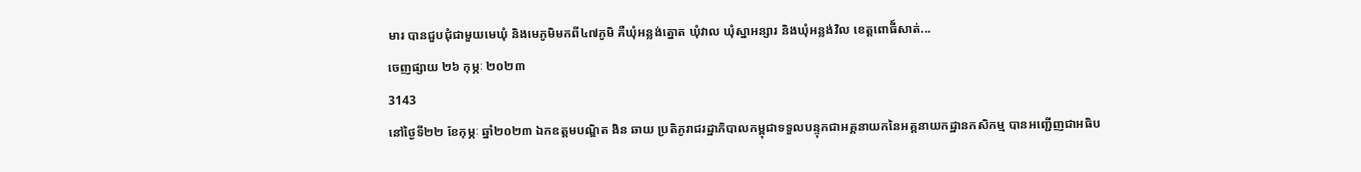មារ បានជួបជុំជាមួយមេឃុំ និងមេភូមិមកពី៤៧ភូមិ គឺឃុំអន្លង់ត្នោត ឃុំវាល ឃុំស្នាអន្សារ និងឃុំអន្លង់វិល ខេត្តពោធី៍សាត់...
ចេញផ្សាយ ២៦ កុម្ភៈ ២០២៣
3143
នៅថ្ងៃទី២២ ខែកុម្ភៈ ឆ្នាំ២០២៣ ឯកឧត្តមបណ្ឌិត ងិន ឆាយ ប្រតិភូរាជរដ្ឋាភិបាលកម្ពុជាទទួលបន្ទុកជាអគ្គនាយកនៃអគ្គនាយកដ្ឋានកសិកម្ម បានអញ្ជើញជាអធិប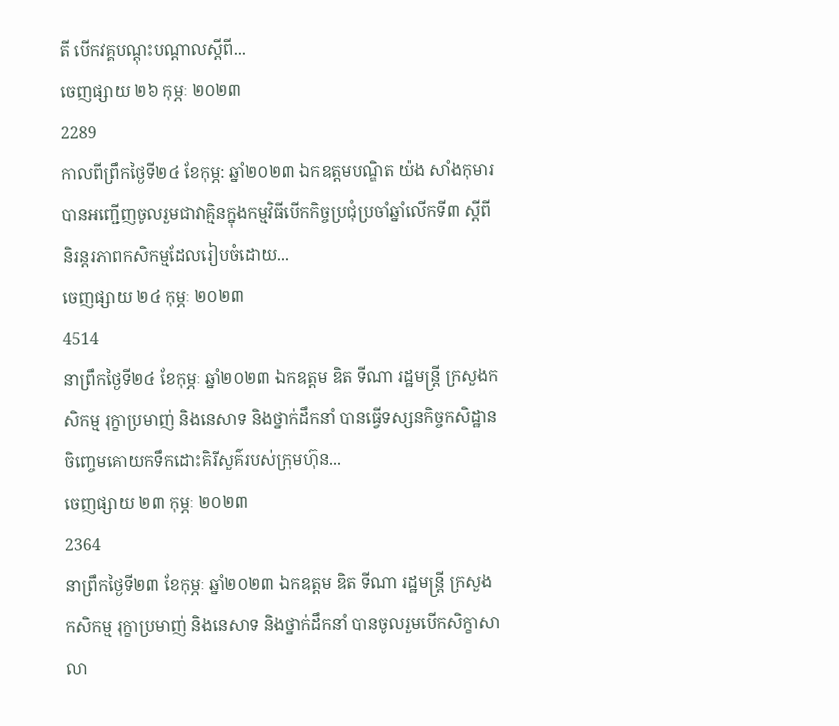តី បើកវគ្គបណ្តុះបណ្តាលស្តីពី...
ចេញផ្សាយ ២៦ កុម្ភៈ ២០២៣
2289
កាលពីព្រឹកថ្ងៃទី២៤ ខែកុម្ភ: ឆ្នាំ២០២៣ ឯកឧត្តមបណ្ឌិត យ៉ង សាំងកុមារ បានអញ្ជើញចូលរួមជាវាគ្មិនក្នុងកម្មវិធីបេីកកិច្ចប្រជុំប្រចាំឆ្នាំលេីកទី៣ ស្តីពីនិរន្តរភាពកសិកម្មដែលរៀបចំដោយ...
ចេញផ្សាយ ២៤ កុម្ភៈ ២០២៣
4514
នាព្រឹកថ្ងៃទី២៤ ខែកុម្ភៈ ឆ្នាំ២០២៣ ឯកឧត្តម ឌិត ទីណា រដ្ឋមន្ត្រី ក្រសួងកសិកម្ម រុក្ខាប្រមាញ់ និងនេសាទ និងថ្នាក់ដឹកនាំ បានធ្វើទស្សនកិច្ចកសិដ្ឋានចិញ្ចេមគោយកទឹកដោះគិរីសួគ៌របស់ក្រុមហ៊ុន...
ចេញផ្សាយ ២៣ កុម្ភៈ ២០២៣
2364
នាព្រឹកថ្ងៃទី២៣ ខែកុម្ភៈ ឆ្នាំ២០២៣ ឯកឧត្តម ឌិត ទីណា រដ្ឋមន្ត្រី ក្រសួងកសិកម្ម រុក្ខាប្រមាញ់ និងនេសាទ និងថ្នាក់ដឹកនាំ បានចូលរួមបើកសិក្ខាសាលា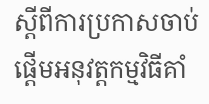ស្តីពីការប្រកាសចាប់ផ្តើមអនុវត្តកម្មវិធីគាំ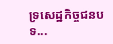ទ្រសេដ្ឋកិច្ចជនបទ...